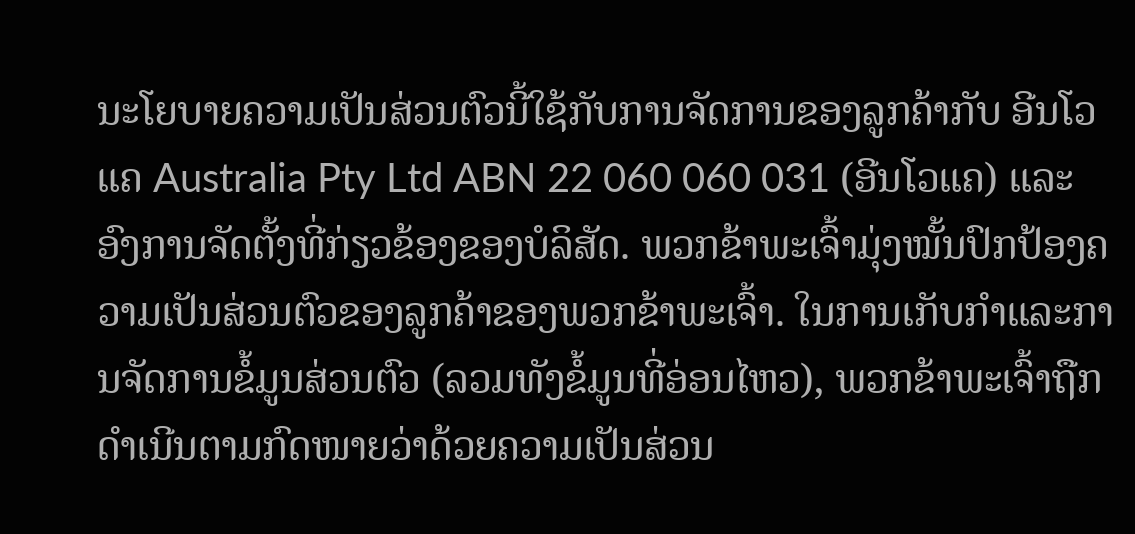ນະໂຍບາຍຄວາມເປັນສ່ວນຕົວນີ້ໃຊ້ກັບການຈັດການຂອງລູກຄ້າກັບ ອີນໂວແຄ Australia Pty Ltd ABN 22 060 060 031 (ອີນໂວແຄ) ແລະ ອົງການຈັດຕັ້ງທີ່ກ່ຽວຂ້ອງຂອງບໍລິສັດ. ພວກຂ້າພະເຈົ້າມຸ່ງໝັ້ນປົກປ້ອງຄວາມເປັນສ່ວນຕົວຂອງລູກຄ້າຂອງພວກຂ້າພະເຈົ້າ. ໃນການເກັບກໍາແລະການຈັດການຂໍ້ມູນສ່ວນຕົວ (ລວມທັງຂໍ້ມູນທີ່ອ່ອນໄຫວ), ພວກຂ້າພະເຈົ້າຖືກດຳເນີນຕາມກົດໜາຍວ່າດ້ວຍຄວາມເປັນສ່ວນ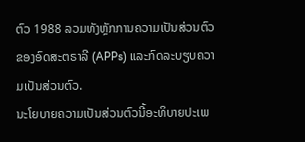ຕົວ 1988 ລວມທັງຫຼັກການຄວາມເປັນສ່ວນຕົວຂອງອົດສະຕຣາລີ (APPs) ແລະກົດລະບຽບຄວາມເປັນສ່ວນຕົວ.
ນະໂຍບາຍຄວາມເປັນສ່ວນຕົວນີ້ອະທິບາຍປະເພ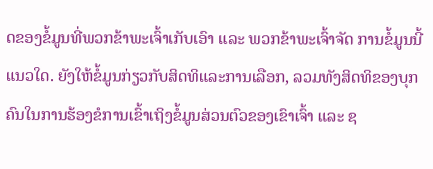ດຂອງຂໍ້ມູນທີ່ພວກຂ້າພະເຈົ້າເກັບເອົາ ແລະ ພວກຂ້າພະເຈົ້າຈັດ ການຂໍ້ມູນນີ້ແນວໃດ. ຍັງໃຫ້ຂໍ້ມູນກ່ຽວກັບສິດທິແລະການເລືອກ, ລວມທັງສິດທິຂອງບຸກຄົນໃນການຮ້ອງຂໍການເຂົ້າເຖິງຂໍ້ມູນສ່ວນຕົວຂອງເຂົາເຈົ້າ ແລະ ຊ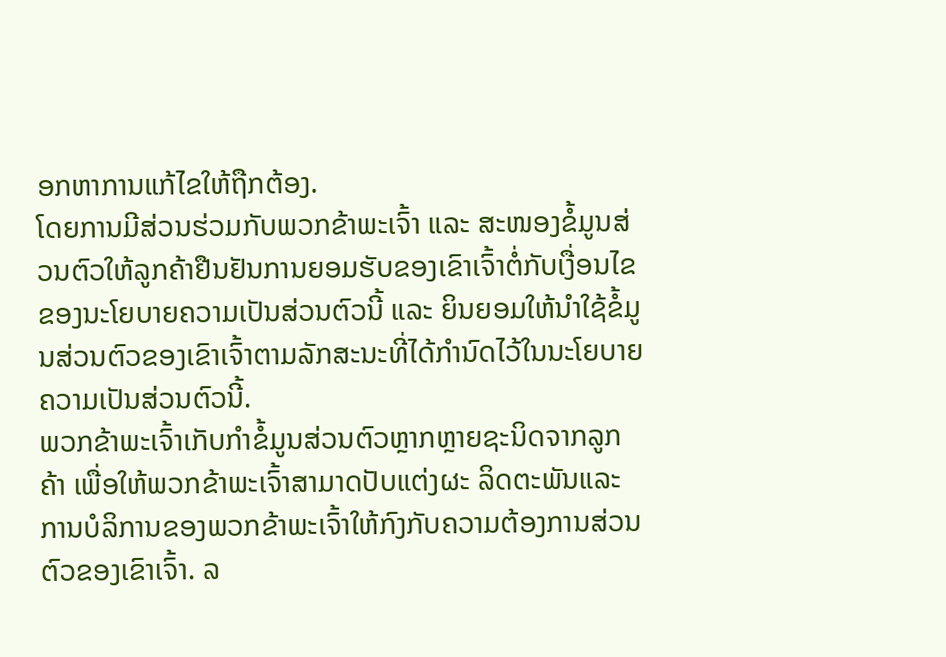ອກຫາການແກ້ໄຂໃຫ້ຖືກຕ້ອງ.
ໂດຍການມີສ່ວນຮ່ວມກັບພວກຂ້າພະເຈົ້າ ແລະ ສະໜອງຂໍ້ມູນສ່ວນຕົວໃຫ້ລູກຄ້າຢືນຢັນການຍອມຮັບຂອງເຂົາເຈົ້າຕໍ່ກັບເງື່ອນໄຂຂອງນະໂຍບາຍຄວາມເປັນສ່ວນຕົວນີ້ ແລະ ຍິນຍອມໃຫ້ນໍາໃຊ້ຂໍ້ມູນສ່ວນຕົວຂອງເຂົາເຈົ້າຕາມລັກສະນະທີ່ໄດ້ກໍານົດໄວ້ໃນນະໂຍບາຍຄວາມເປັນສ່ວນຕົວນີ້.
ພວກຂ້າພະເຈົ້າເກັບກໍາຂໍ້ມູນສ່ວນຕົວຫຼາກຫຼາຍຊະນິດຈາກລູກຄ້າ ເພື່ອໃຫ້ພວກຂ້າພະເຈົ້າສາມາດປັບແຕ່ງຜະ ລິດຕະພັນແລະການບໍລິການຂອງພວກຂ້າພະເຈົ້າໃຫ້ກົງກັບຄວາມຕ້ອງການສ່ວນຕົວຂອງເຂົາເຈົ້າ. ລ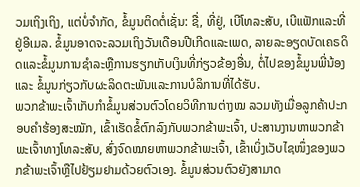ວມເຖິງເຖິງ, ແຕ່ບໍ່ຈໍາກັດ, ຂໍ້ມູນຕິດຕໍ່ເຊັ່ນ: ຊື່, ທີ່ຢູ່, ເບີໂທລະສັບ, ເບີແຟັກແລະທີ່ຢູ່ອີເມລ. ຂໍ້ມູນອາດຈະລວມເຖິງວັນເດືອນປີເກີດແລະເພດ, ລາຍລະອຽດບັດເຄຣດິດແລະຂໍ້ມູນການຊໍາລະຫຼືການຮຽກເກັບເງິນທີ່ກ່ຽວຂ້ອງອື່ນ, ຕໍ່ໄປຂອງຂໍ້ມູນພີ່ນ້ອງ ແລະ ຂໍ້ມູນກ່ຽວກັບຜະລິດຕະພັນແລະການບໍລິການທີ່ໄດ້ຮັບ.
ພວກຂ້າພະເຈົ້າເກັບກໍາຂໍ້ມູນສ່ວນຕົວໂດຍວິທີການຕ່າງໝ ລວມທັງເມື່ອລູກຄ້າປະກອບຄໍາຮ້ອງສະໝັກ, ເຂົ້າເຮັດຂໍ້ຕົກລົງກັບພວກຂ້າພະເຈົ້າ, ປະສານງານຫາພວກຂ້າພະເຈົ້າທາງໂທລະສັບ, ສົ່ງຈົດໝາຍຫາພວກຂ້າພະເຈົ້າ, ເຂົ້າເບິ່ງເວັບໄຊໜຶ່ງຂອງພວກຂ້າພະເຈົ້າຫຼືໄປຢ້ຽມຢາມດ້ວຍຕົວເອງ. ຂໍ້ມູນສ່ວນຕົວຍັງສາມາດ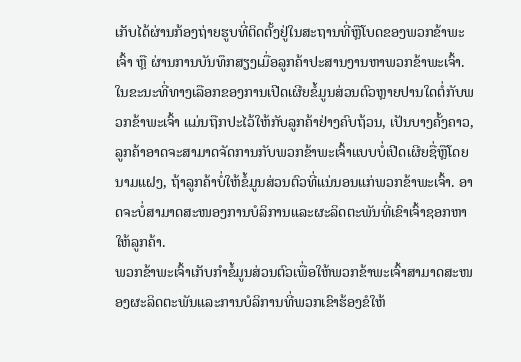ເກັບໄດ້ຜ່ານກ້ອງຖ່າຍຮູບທີ່ຕິດຕັ້ງຢູ່ໃນສະຖານທີ່ຫຼືໂບດຂອງພວກຂ້າພະເຈົ້າ ຫຼື ຜ່ານການບັນທຶກສຽງເມື່ອລູກຄ້າປະສານງານຫາພວກຂ້າພະເຈົ້າ.
ໃນຂະນະທີ່ທາງເລືອກຂອງການເປີດເຜີຍຂໍ້ມູນສ່ວນຕົວຫຼາຍປານໃດຕໍ່ກັບພວກຂ້າພະເຈົ້າ ແມ່ນຖືກປະໄວ້ໃຫ້ກັບລູກຄ້າຢ່າງຄົບຖ້ວນ, ເປັນບາງຄັ້ງຄາວ, ລູກຄ້າອາດຈະສາມາດຈັດການກັບພວກຂ້າພະເຈົ້າແບບບໍ່ເປີດເຜີຍຊື່ຫຼືໂດຍນາມແຝງ, ຖ້າລູກຄ້າບໍ່ໃຫ້ຂໍ້ມູນສ່ວນຕົວທີ່ແນ່ນອນແກ່ພວກຂ້າພະເຈົ້າ. ອາດຈະບໍ່ສາມາດສະໜອງການບໍລິການແລະຜະລິດຕະພັນທີ່ເຂົາເຈົ້າຊອກຫາໃຫ້ລູກຄ້າ.
ພວກຂ້າພະເຈົ້າເກັບກໍາຂໍ້ມູນສ່ວນຕົວເພື່ອໃຫ້ພວກຂ້າພະເຈົ້າສາມາດສະໜອງຜະລິດຕະພັນແລະການບໍລິການທີ່ພວກເຂົາຮ້ອງຂໍໃຫ້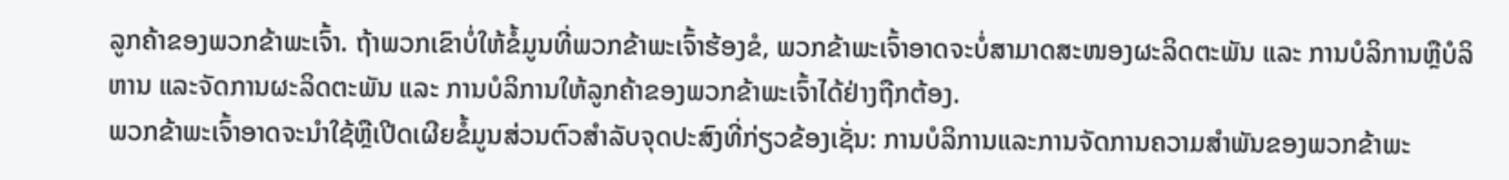ລູກຄ້າຂອງພວກຂ້າພະເຈົ້າ. ຖ້າພວກເຂົາບໍ່ໃຫ້ຂໍ້ມູນທີ່ພວກຂ້າພະເຈົ້າຮ້ອງຂໍ, ພວກຂ້າພະເຈົ້າອາດຈະບໍ່ສາມາດສະໜອງຜະລິດຕະພັນ ແລະ ການບໍລິການຫຼືບໍລິຫານ ແລະຈັດການຜະລິດຕະພັນ ແລະ ການບໍລິການໃຫ້ລູກຄ້າຂອງພວກຂ້າພະເຈົ້າໄດ້ຢ່າງຖືກຕ້ອງ.
ພວກຂ້າພະເຈົ້າອາດຈະນໍາໃຊ້ຫຼືເປີດເຜີຍຂໍ້ມູນສ່ວນຕົວສໍາລັບຈຸດປະສົງທີ່ກ່ຽວຂ້ອງເຊັ່ນ: ການບໍລິການແລະການຈັດການຄວາມສໍາພັນຂອງພວກຂ້າພະ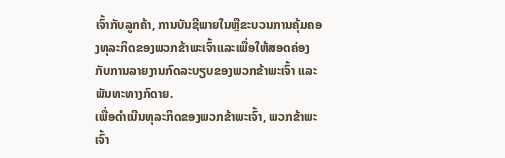ເຈົ້າກັບລູກຄ້າ, ການບັນຊີພາຍໃນຫຼືຂະບວນການຄຸ້ມຄອງທຸລະກິດຂອງພວກຂ້າພະເຈົ້າແລະເພື່ອໃຫ້ສອດຄ່ອງກັບການລາຍງານກົດລະບຽບຂອງພວກຂ້າພະເຈົ້າ ແລະ ພັນທະທາງກົດາຍ.
ເພື່ອດໍາເນີນທຸລະກິດຂອງພວກຂ້າພະເຈົ້າ, ພວກຂ້າພະເຈົ້າ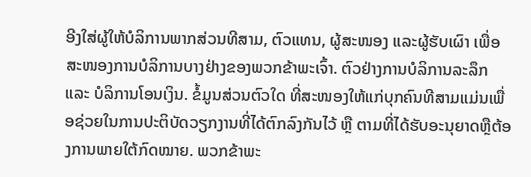ອີງໃສ່ຜູ້ໃຫ້ບໍລິການພາກສ່ວນທີສາມ, ຕົວແທນ, ຜູ້ສະໜອງ ແລະຜູ້ຮັບເຜົາ ເພື່ອສະໜອງການບໍລິການບາງຢ່າງຂອງພວກຂ້າພະເຈົ້າ. ຕົວຢ່າງການບໍລິການລະລຶກ ແລະ ບໍລິການໂອນເງິນ. ຂໍ້ມູນສ່ວນຕົວໃດ ທີ່ສະໜອງໃຫ້ແກ່ບຸກຄົນທີສາມແມ່ນເພື່ອຊ່ວຍໃນການປະຕິບັດວຽກງານທີ່ໄດ້ຕົກລົງກັນໄວ້ ຫຼື ຕາມທີ່ໄດ້ຮັບອະນຸຍາດຫຼືຕ້ອງການພາຍໃຕ້ກົດໝາຍ. ພວກຂ້າພະ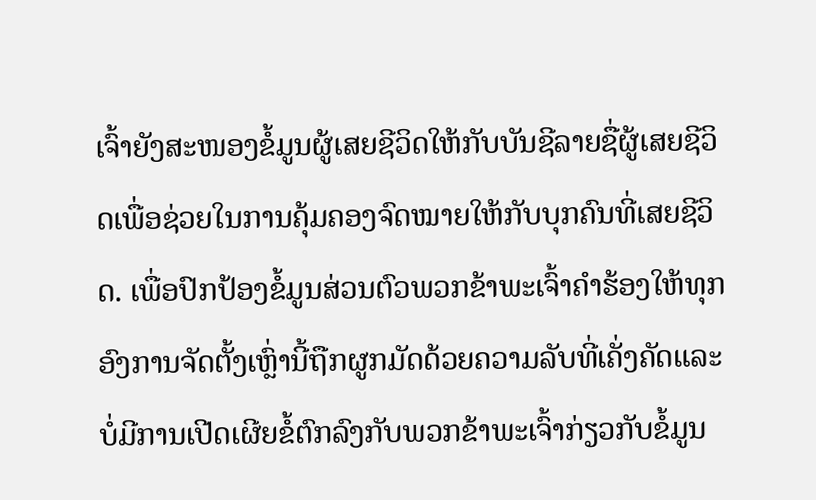ເຈົ້າຍັງສະໜອງຂໍ້ມູນຜູ້ເສຍຊີວິດໃຫ້ກັບບັນຊີລາຍຊື່ຜູ້ເສຍຊີວິດເພື່ອຊ່ວຍໃນການຄຸ້ມຄອງຈົດໝາຍໃຫ້ກັບບຸກຄົນທີ່ເສຍຊີວິດ. ເພື່ອປົກປ້ອງຂໍ້ມູນສ່ວນຕົວພວກຂ້າພະເຈົ້າຄຳຮ້ອງໃຫ້ທຸກອົງການຈັດຕັ້ງເຫຼົ່ານີ້ຖືກຜູກມັດດ້ວຍຄວາມລັບທີ່ເຄັ່ງຄັດແລະບໍ່ມີການເປີດເຜີຍຂໍ້ຕົກລົງກັບພວກຂ້າພະເຈົ້າກ່ຽວກັບຂໍ້ມູນ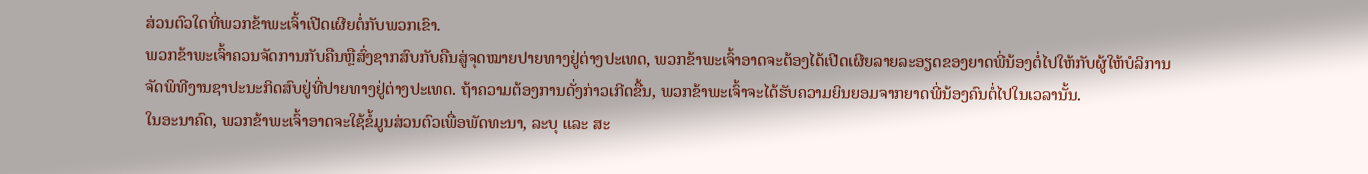ສ່ວນຕົວໃດທີ່ພວກຂ້າພະເຈົ້າເປີດເຜີຍຕໍ່ກັບພວກເຂົາ.
ພວກຂ້າພະເຈົ້າຄວນຈັດການກັບຄືນຫຼືສົ່ງຊາກສົບກັບຄືນສູ່ຈຸດໝາຍປາຍທາງຢູ່ຕ່າງປະເທດ, ພວກຂ້າພະເຈົ້າອາດຈະຕ້ອງໄດ້ເປີດເຜີຍລາຍລະອຽດຂອງຍາດພີ່ນ້ອງຕໍ່ໄປໃຫ້ກັບຜູ້ໃຫ້ບໍລິການຈັດພິທີງານຊາປະນະກິດສົບຢູ່ທີ່ປາຍທາງຢູ່ຕ່າງປະເທດ. ຖ້າຄວາມຕ້ອງການດັ່ງກ່າວເກີດຂື້ນ, ພວກຂ້າພະເຈົ້າຈະໄດ້ຮັບຄວາມຍິນຍອມຈາກຍາດພີ່ນ້ອງຄົນຕໍ່ໄປໃນເວລານັ້ນ.
ໃນອະນາຄົດ, ພວກຂ້າພະເຈົ້າອາດຈະໃຊ້ຂໍ້ມູນສ່ວນຕົວເພື່ອພັດທະນາ, ລະບຸ ແລະ ສະ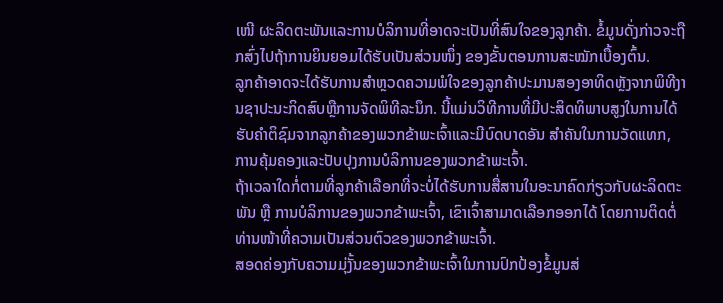ເໜີ ຜະລິດຕະພັນແລະການບໍລິການທີ່ອາດຈະເປັນທີ່ສົນໃຈຂອງລູກຄ້າ. ຂໍ້ມູນດັ່ງກ່າວຈະຖືກສົ່ງໄປຖ້າການຍິນຍອມໄດ້ຮັບເປັນສ່ວນໜຶ່ງ ຂອງຂັ້ນຕອນການສະໝັກເບື້ອງຕົ້ນ.
ລູກຄ້າອາດຈະໄດ້ຮັບການສໍາຫຼວດຄວາມພໍໃຈຂອງລູກຄ້າປະມານສອງອາທິດຫຼັງຈາກພິທີງານຊາປະນະກິດສົບຫຼືການຈັດພິທີລະນຶກ. ນີ້ແມ່ນວິທີການທີ່ມີປະສິດທິພາບສູງໃນການໄດ້ຮັບຄຳຕິຊົມຈາກລູກຄ້າຂອງພວກຂ້າພະເຈົ້າແລະມີບົດບາດອັນ ສຳຄັນໃນການວັດແທກ, ການຄຸ້ມຄອງແລະປັບປຸງການບໍລິການຂອງພວກຂ້າພະເຈົ້າ.
ຖ້າເວລາໃດກໍ່ຕາມທີ່ລູກຄ້າເລືອກທີ່ຈະບໍ່ໄດ້ຮັບການສື່ສານໃນອະນາຄົດກ່ຽວກັບຜະລິດຕະພັນ ຫຼື ການບໍລິການຂອງພວກຂ້າພະເຈົ້າ, ເຂົາເຈົ້າສາມາດເລືອກອອກໄດ້ ໂດຍການຕິດຕໍ່ທ່ານໜ້າທີ່ຄວາມເປັນສ່ວນຕົວຂອງພວກຂ້າພະເຈົ້າ.
ສອດຄ່ອງກັບຄວາມມຸ່ງັ້ນຂອງພວກຂ້າພະເຈົ້າໃນການປົກປ້ອງຂໍ້ມູນສ່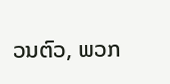ວນຕົວ, ພວກ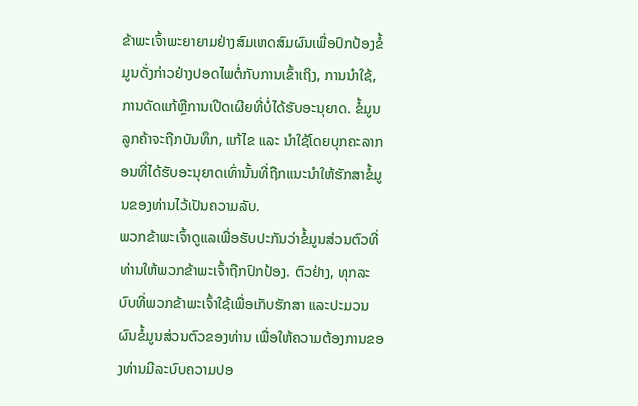ຂ້າພະເຈົ້າພະຍາຍາມຢ່າງສົມເຫດສົມຜົນເພື່ອປົກປ້ອງຂໍ້ມູນດັ່ງກ່າວຢ່າງປອດໄພຕໍ່ກັບການເຂົ້າເຖິງ, ການນໍາໃຊ້, ການດັດແກ້ຫຼືການເປີດເຜີຍທີ່ບໍ່ໄດ້ຮັບອະນຸຍາດ. ຂໍ້ມູນລູກຄ້າຈະຖືກບັນທຶກ, ແກ້ໄຂ ແລະ ນຳໃຊ້ໂດຍບຸກຄະລາກອນທີ່ໄດ້ຮັບອະນຸຍາດເທົ່ານັ້ນທີ່ຖືກແນະນຳໃຫ້ຮັກສາຂໍ້ມູນຂອງທ່ານໄວ້ເປັນຄວາມລັບ.
ພວກຂ້າພະເຈົ້າດູແລເພື່ອຮັບປະກັນວ່າຂໍ້ມູນສ່ວນຕົວທີ່ທ່ານໃຫ້ພວກຂ້າພະເຈົ້າຖືກປົກປ້ອງ. ຕົວຢ່າງ, ທຸກລະບົບທີ່ພວກຂ້າພະເຈົ້າໃຊ້ເພື່ອເກັບຮັກສາ ແລະປະມວນຜົນຂໍ້ມູນສ່ວນຕົວຂອງທ່ານ ເພື່ອໃຫ້ຄວາມຕ້ອງການຂອງທ່ານມີລະບົບຄວາມປອ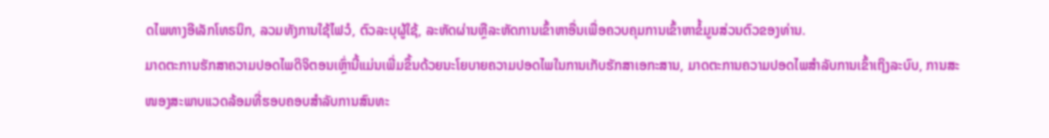ດໄພທາງອີເລັກໂທຣນິກ, ລວມທັງການໃຊ້ໄຟວໍ, ຕົວລະບຸຜູ້ໃຊ້, ລະຫັດຜ່ານຫຼືລະຫັດການເຂົ້າຫາອື່ນເພື່ອຄວບຄຸມການເຂົ້າຫາຂໍ້ມູນສ່ວນຕົວຂອງທ່ານ.
ມາດຕະການຮັກສາຄວາມປອດໄພດິຈິຕອນເຫຼົ່ານີ້ແມ່ນເພີ່ມຂຶ້ນດ້ວຍນະໂຍບາຍຄວາມປອດໄພໃນການເກັບຮັກສາເອກະສານ, ມາດຕະການຄວາມປອດໄພສໍາລັບການເຂົ້າເຖິງລະບົບ, ການສະໜອງສະພາບແວດລ້ອມທີ່ຮອບຄອບສໍາລັບການສົນທະ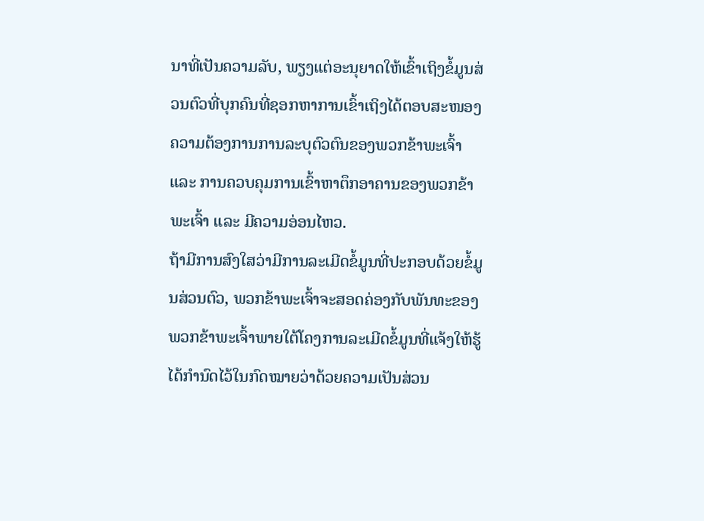ນາທີ່ເປັນຄວາມລັບ, ພຽງແຕ່ອະນຸຍາດໃຫ້ເຂົ້າເຖິງຂໍ້ມູນສ່ວນຕົວທີ່ບຸກຄົນທີ່ຊອກຫາການເຂົ້າເຖິງໄດ້ຕອບສະໜອງຄວາມຕ້ອງການການລະບຸຕົວຕົນຂອງພວກຂ້າພະເຈົ້າ ແລະ ການຄວບຄຸມການເຂົ້າຫາຕຶກອາຄານຂອງພວກຂ້າພະເຈົ້າ ແລະ ມີຄວາມອ່ອນໄຫວ.
ຖ້າມີການສົງໃສວ່າມີການລະເມີດຂໍ້ມູນທີ່ປະກອບດ້ວຍຂໍ້ມູນສ່ວນຕົວ, ພວກຂ້າພະເຈົ້າຈະສອດຄ່ອງກັບພັນທະຂອງພວກຂ້າພະເຈົ້າພາຍໃຕ້ໂຄງການລະເມີດຂໍ້ມູນທີ່ແຈ້ງໃຫ້ຮູ້ໄດ້ກໍານົດໄວ້ໃນກົດໝາຍວ່າດ້ວຍຄວາມເປັນສ່ວນ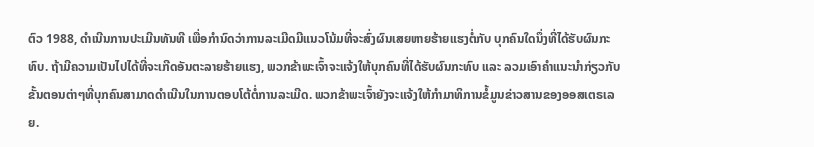ຕົວ 1988, ດໍາເນີນການປະເມີນທັນທີ ເພື່ອກໍານົດວ່າການລະເມີດມີແນວໂນ້ມທີ່ຈະສົ່ງຜົນເສຍຫາຍຮ້າຍແຮງຕໍ່ກັບ ບຸກຄົນໃດນຶ່ງທີ່ໄດ້ຮັບຜົນກະທົບ. ຖ້າມີຄວາມເປັນໄປໄດ້ທີ່ຈະເກີດອັນຕະລາຍຮ້າຍແຮງ, ພວກຂ້າພະເຈົ້າຈະແຈ້ງໃຫ້ບຸກຄົນທີ່ໄດ້ຮັບຜົນກະທົບ ແລະ ລວມເອົາຄໍາແນະນໍາກ່ຽວກັບຂັ້ນຕອນຕ່າໆທີ່ບຸກຄົນສາມາດດໍາເນີນໃນການຕອບໂຕ້ຕໍ່ການລະເມີດ. ພວກຂ້າພະເຈົ້າຍັງຈະແຈ້ງໃຫ້ກຳມາທິການຂໍ້ມູນຂ່າວສານຂອງອອສເຕຣເລຍ.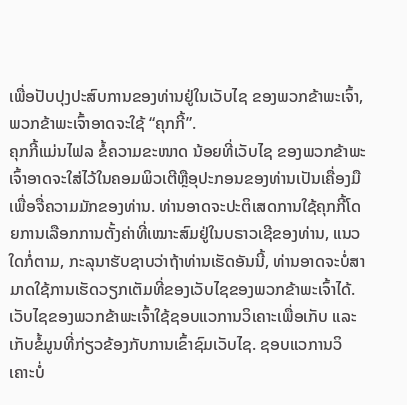ເພື່ອປັບປຸງປະສົບການຂອງທ່ານຢູ່ໃນເວັບໄຊ ຂອງພວກຂ້າພະເຈົ້າ, ພວກຂ້າພະເຈົ້າອາດຈະໃຊ້ “ຄຸກກີ້”.
ຄຸກກີ້ແມ່ນໄຟລ ຂໍ້ຄວາມຂະໜາດ ນ້ອຍທີ່ເວັບໄຊ ຂອງພວກຂ້າພະເຈົ້າອາດຈະໃສ່ໄວ້ໃນຄອມພິວເຕີຫຼືອຸປະກອນຂອງທ່ານເປັນເຄື່ອງມືເພື່ອຈື່ຄວາມມັກຂອງທ່ານ. ທ່ານອາດຈະປະຕິເສດການໃຊ້ຄຸກກີ້ໂດຍການເລືອກການຕັ້ງຄ່າທີ່ເໝາະສົມຢູ່ໃນບຣາວເຊີຂອງທ່ານ, ແນວໃດກໍ່ຕາມ, ກະລຸນາຮັບຊາບວ່າຖ້າທ່ານເຮັດອັນນີ້, ທ່ານອາດຈະບໍ່ສາມາດໃຊ້ການເຮັດວຽກເຕັມທີ່ຂອງເວັບໄຊຂອງພວກຂ້າພະເຈົ້າໄດ້.
ເວັບໄຊຂອງພວກຂ້າພະເຈົ້າໃຊ້ຊອບແວການວິເຄາະເພື່ອເກັບ ແລະ ເກັບຂໍ້ມູນທີ່ກ່ຽວຂ້ອງກັບການເຂົ້າຊົມເວັບໄຊ. ຊອບແວການວິເຄາະບໍ່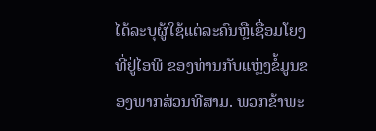ໄດ້ລະບຸຜູ້ໃຊ້ແຕ່ລະຄົນຫຼືເຊື່ອມໂຍງທີ່ຢູ່ໄອພີ ຂອງທ່ານກັບແຫຼ່ງຂໍ້ມູນຂອງພາກສ່ວນທີສາມ. ພວກຂ້າພະ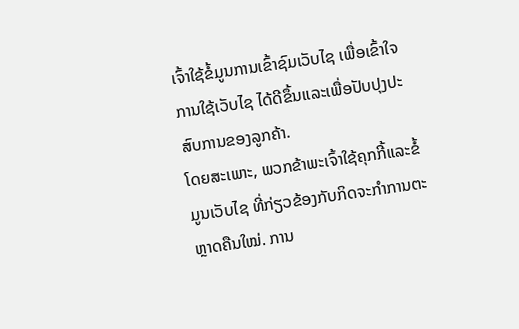ເຈົ້າໃຊ້ຂໍ້ມູນການເຂົ້າຊົມເວັບໄຊ ເພື່ອເຂົ້າໃຈການໃຊ້ເວັບໄຊ ໄດ້ດີຂຶ້ນແລະເພື່ອປັບປຸງປະສົບການຂອງລູກຄ້າ.
ໂດຍສະເພາະ, ພວກຂ້າພະເຈົ້າໃຊ້ຄຸກກີ້ແລະຂໍ້ມູນເວັບໄຊ ທີ່ກ່ຽວຂ້ອງກັບກິດຈະກໍາການຕະຫຼາດຄືນໃໝ່. ການ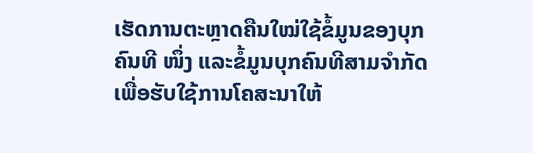ເຮັດການຕະຫຼາດຄືນໃໝ່ໃຊ້ຂໍ້ມູນຂອງບຸກຄົນທີ ໜຶ່ງ ແລະຂໍ້ມູນບຸກຄົນທີສາມຈໍາກັດເພື່ອຮັບໃຊ້ການໂຄສະນາໃຫ້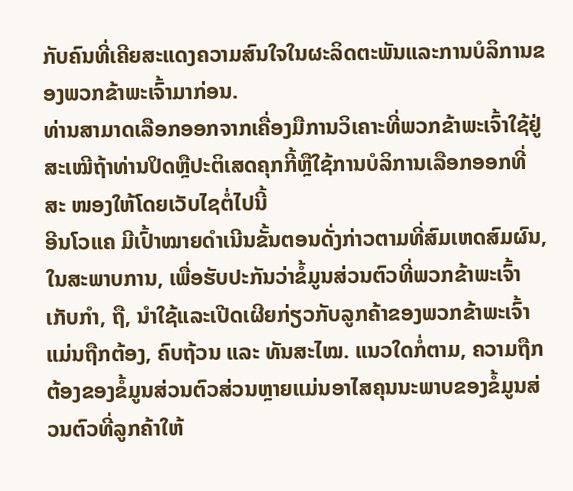ກັບຄົນທີ່ເຄີຍສະແດງຄວາມສົນໃຈໃນຜະລິດຕະພັນແລະການບໍລິການຂອງພວກຂ້າພະເຈົ້າມາກ່ອນ.
ທ່ານສາມາດເລືອກອອກຈາກເຄື່ອງມືການວິເຄາະທີ່ພວກຂ້າພະເຈົ້າໃຊ້ຢູ່ສະເໝີຖ້າທ່ານປິດຫຼືປະຕິເສດຄຸກກີ້ຫຼືໃຊ້ການບໍລິການເລືອກອອກທີ່ສະ ໜອງໃຫ້ໂດຍເວັບໄຊຕໍ່ໄປນີ້
ອີນໂວແຄ ມີເປົ້າໝາຍດໍາເນີນຂັ້ນຕອນດັ່ງກ່າວຕາມທີ່ສົມເຫດສົມຜົນ, ໃນສະພາບການ, ເພື່ອຮັບປະກັນວ່າຂໍ້ມູນສ່ວນຕົວທີ່ພວກຂ້າພະເຈົ້າເກັບກໍາ, ຖື, ນໍາໃຊ້ແລະເປີດເຜີຍກ່ຽວກັບລູກຄ້າຂອງພວກຂ້າພະເຈົ້າແມ່ນຖືກຕ້ອງ, ຄົບຖ້ວນ ແລະ ທັນສະໄໝ. ແນວໃດກໍ່ຕາມ, ຄວາມຖືກຕ້ອງຂອງຂໍ້ມູນສ່ວນຕົວສ່ວນຫຼາຍແມ່ນອາໄສຄຸນນະພາບຂອງຂໍ້ມູນສ່ວນຕົວທີ່ລູກຄ້າໃຫ້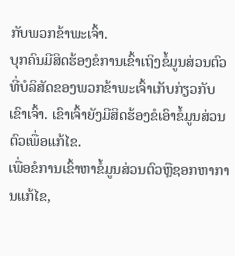ກັບພວກຂ້າພະເຈົ້າ.
ບຸກຄົນມີສິດຮ້ອງຂໍການເຂົ້າເຖິງຂໍ້ມູນສ່ວນຕົວທີ່ບໍລິສັດຂອງພວກຂ້າພະເຈົ້າເກັບກ່ຽວກັບເຂົາເຈົ້າ. ເຂົາເຈົ້າຍັງມີສິດຮ້ອງຂໍເອົາຂໍ້ມູນສ່ວນຕົວເພື່ອແກ້ໄຂ.
ເພື່ອຂໍການເຂົ້າຫາຂໍ້ມູນສ່ວນຕົວຫຼືຊອກຫາການແກ້ໄຂ,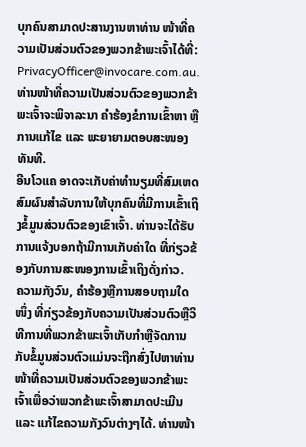ບຸກຄົນສາມາດປະສານງານຫາທ່ານ ໜ້າທີ່ຄວາມເປັນສ່ວນຕົວຂອງພວກຂ້າພະເຈົ້າໄດ້ທີ່: PrivacyOfficer@invocare.com.au. ທ່ານໜ້າທີ່ຄວາມເປັນສ່ວນຕົວຂອງພວກຂ້າພະເຈົ້າຈະພິຈາລະນາ ຄຳຮ້ອງຂໍການເຂົ້າຫາ ຫຼື ການແກ້ໄຂ ແລະ ພະຍາຍາມຕອບສະໜອງທັນທີ.
ອີນໂວແຄ ອາດຈະເກັບຄ່າທໍານຽມທີ່ສົມເຫດສົມຜົນສໍາລັບການໃຫ້ບຸກຄົນທີ່ມີການເຂົ້າເຖິງຂໍ້ມູນສ່ວນຕົວຂອງເຂົາເຈົ້າ. ທ່ານຈະໄດ້ຮັບການແຈ້ງບອກຖ້າມີການເກັບຄ່າໃດ ທີ່ກ່ຽວຂ້ອງກັບການສະໜອງການເຂົ້າເຖິງດັ່ງກ່າວ.
ຄວາມກັງວົນ, ຄຳຮ້ອງຫຼືການສອບຖາມໃດໜຶ່ງ ທີ່ກ່ຽວຂ້ອງກັບຄວາມເປັນສ່ວນຕົວຫຼືວິທີການທີ່ພວກຂ້າພະເຈົ້າເກັບກໍາຫຼືຈັດການກັບຂໍ້ມູນສ່ວນຕົວແມ່ນຈະຖືກສົ່ງໄປຫາທ່ານ ໜ້າທີ່ຄວາມເປັນສ່ວນຕົວຂອງພວກຂ້າພະເຈົ້າເພື່ອວ່າພວກຂ້າພະເຈົ້າສາມາດປະເມີນ ແລະ ແກ້ໄຂຄວາມກັງວົນຕ່າງໆໄດ້. ທ່ານໜ້າ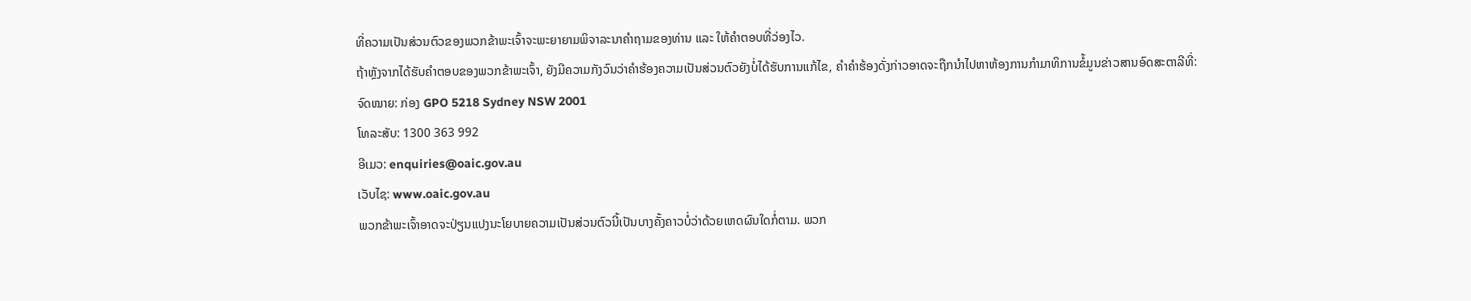ທີ່ຄວາມເປັນສ່ວນຕົວຂອງພວກຂ້າພະເຈົ້າຈະພະຍາຍາມພິຈາລະນາຄຳຖາມຂອງທ່ານ ແລະ ໃຫ້ຄຳຕອບທີ່ວ່ອງໄວ.
ຖ້າຫຼັງຈາກໄດ້ຮັບຄໍາຕອບຂອງພວກຂ້າພະເຈົ້າ, ຍັງມີຄວາມກັງວົນວ່າຄຳຮ້ອງຄວາມເປັນສ່ວນຕົວຍັງບໍ່ໄດ້ຮັບການແກ້ໄຂ, ຄໍາຄຳຮ້ອງດັ່ງກ່າວອາດຈະຖືກນໍາໄປຫາຫ້ອງການກໍາມາທິການຂໍ້ມູນຂ່າວສານອົດສະຕາລີທີ່:
ຈົດໝາຍ: ກ່ອງ GPO 5218 Sydney NSW 2001
ໂທລະສັບ: 1300 363 992
ອີເມວ: enquiries@oaic.gov.au
ເວັບໄຊ: www.oaic.gov.au
ພວກຂ້າພະເຈົ້າອາດຈະປ່ຽນແປງນະໂຍບາຍຄວາມເປັນສ່ວນຕົວນີ້ເປັນບາງຄັ້ງຄາວບໍ່ວ່າດ້ວຍເຫດຜົນໃດກໍ່ຕາມ. ພວກ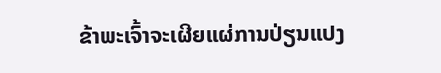ຂ້າພະເຈົ້າຈະເຜີຍແຜ່ການປ່ຽນແປງ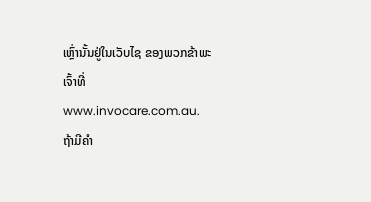ເຫຼົ່ານັ້ນຢູ່ໃນເວັບໄຊ ຂອງພວກຂ້າພະເຈົ້າທີ່ www.invocare.com.au.
ຖ້າມີຄຳ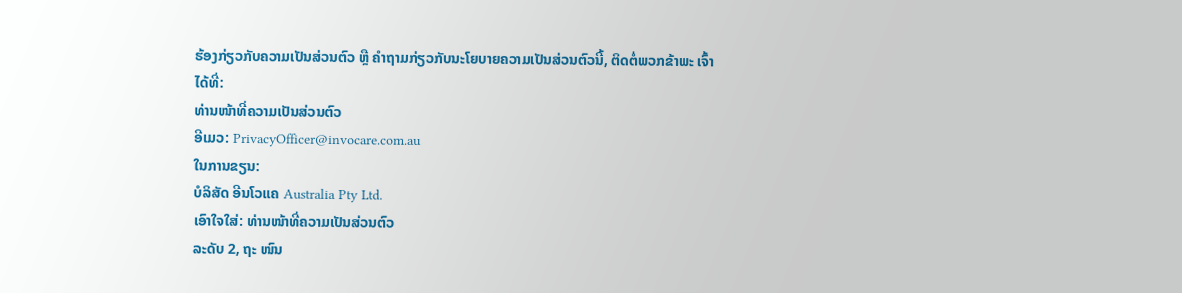ຮ້ອງກ່ຽວກັບຄວາມເປັນສ່ວນຕົວ ຫຼື ຄໍາຖາມກ່ຽວກັບນະໂຍບາຍຄວາມເປັນສ່ວນຕົວນີ້, ຕິດຕໍ່ພວກຂ້າພະ ເຈົ້າໄດ້ທີ່:
ທ່ານໜ້າທີ່ຄວາມເປັນສ່ວນຕົວ
ອີເມວ: PrivacyOfficer@invocare.com.au
ໃນການຂຽນ:
ບໍລິສັດ ອີນໂວແຄ Australia Pty Ltd.
ເອົາໃຈໃສ່: ທ່ານໜ້າທີ່ຄວາມເປັນສ່ວນຕົວ
ລະດັບ 2, ຖະ ໜົນ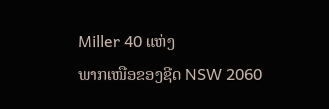Miller 40 ແຫ່ງ
ພາກເໜືອຂອງຊີດ NSW 2060